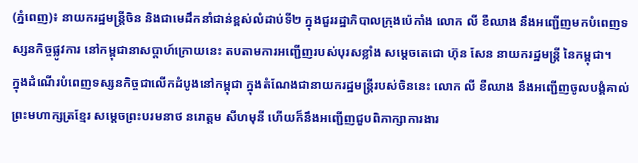(ភ្នំពេញ)៖ នាយករដ្ឋមន្ត្រីចិន និងជាមេដឹកនាំជាន់ខ្ពស់លំដាប់ទី២ ក្នុងជួររដ្ឋាភិបាលក្រុងប៉េកាំង លោក លី ខឺឈាង នឹងអញ្ជើញមកបំពេញទស្សនកិច្ចផ្លូវការ នៅកម្ពុជានាសប្តាហ៍ក្រោយនេះ តបតាមការអញ្ជើញរបស់បុរសខ្លាំង សម្តេចតេជោ ហ៊ុន សែន នាយករដ្ឋមន្ត្រី នៃកម្ពុជា។
ក្នុងដំណើរបំពេញទស្សនកិច្ចជាលើកដំបូងនៅកម្ពុជា ក្នុងតំណែងជានាយករដ្ឋមន្ត្រីរបស់ចិននេះ លោក លី ខឺឈាង នឹងអញ្ជើញចូលបង្គំគាល់ព្រះមហាក្សត្រខ្មែរ សម្តេចព្រះបរមនាថ នរោត្តម សីហមុនី ហើយក៏នឹងអញ្ជើញជួបពិភាក្សាការងារ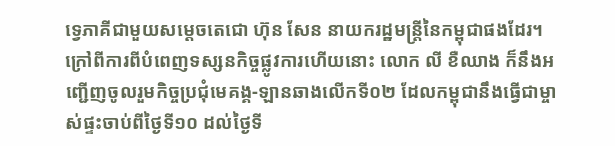ទ្វេភាគីជាមួយសម្តេចតេជោ ហ៊ុន សែន នាយករដ្ឋមន្ត្រីនៃកម្ពុជាផងដែរ។
ក្រៅពីការពីបំពេញទស្សនកិច្ចផ្លូវការហើយនោះ លោក លី ខឺឈាង ក៏នឹងអញ្ជើញចូលរួមកិច្ចប្រជុំមេគង្គ-ឡានឆាងលើកទី០២ ដែលកម្ពុជានឹងធ្វើជាម្ចាស់ផ្ទះចាប់ពីថ្ងៃទី១០ ដល់ថ្ងៃទី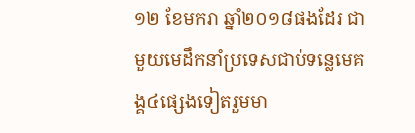១២ ខែមករា ឆ្នាំ២០១៨ផងដែរ ជាមួយមេដឹកនាំប្រទេសជាប់ទន្លេមេគង្គ៤ផ្សេងទៀតរួមមា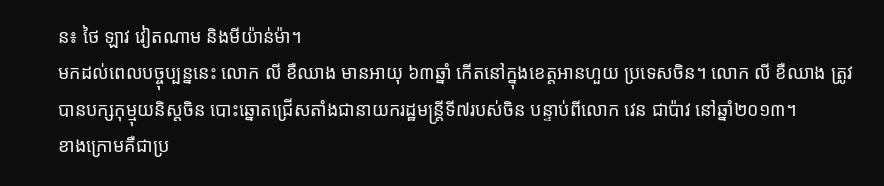ន៖ ថៃ ឡាវ វៀតណាម និងមីយ៉ាន់ម៉ា។
មកដល់ពេលបច្ចុប្បន្ននេះ លោក លី ខឺឈាង មានអាយុ ៦៣ឆ្នាំ កើតនៅក្នុងខេត្តអានហួយ ប្រទេសចិន។ លោក លី ខឺឈាង ត្រូវបានបក្សកុម្មុយនិស្តចិន បោះឆ្នោតជ្រើសតាំងជានាយករដ្ឋមន្ត្រីទី៧របស់ចិន បន្ទាប់ពីលោក វេន ជាប៉ាវ នៅឆ្នាំ២០១៣។
ខាងក្រោមគឺជាប្រ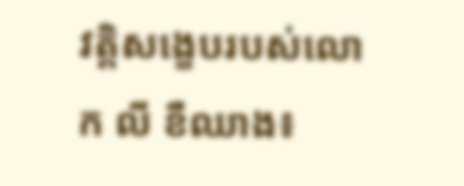វត្តិសង្ខេបរបស់លោក លី ខឺឈាង៖